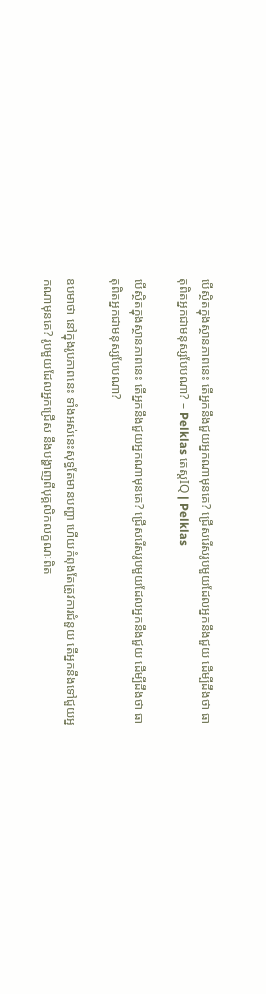បើស្ថិតក្នុងស្ថានភាពនេះ តើអ្នកនឹងជួយអ្នកណាមុនគេ? ជ្រើសរើសរូបមួយដែលអ្នកនឹងជួយ ដើម្បីដឹងថា ធាតុពិតអ្នកជាមនុស្សបែបណា? – Pelklas តេស្តIQ | Pelklas

បើស្ថិតក្នុងស្ថានភាពនេះ តើអ្នកនឹងជួយអ្នកណាមុនគេ? ជ្រើសរើសរូបមួយដែលអ្នកនឹងជួយ ដើម្បីដឹងថា ធាតុពិតអ្នកជាមនុស្សបែបណា?

ឧបមាថា នៅក្នុងរូបភាពនេះ ទាំងអស់នេះសុទ្ធតែមានបញ្ហា ហើយកំពុងតែត្រូវការជំនួយ តើអ្នកនឹងទៅជួយអ្នកណាមុនគេ? រូបមួយដែលអ្នកជ្រើស នឹងបង្ហាញពីបុគ្គលិកលក្ខណៈពិត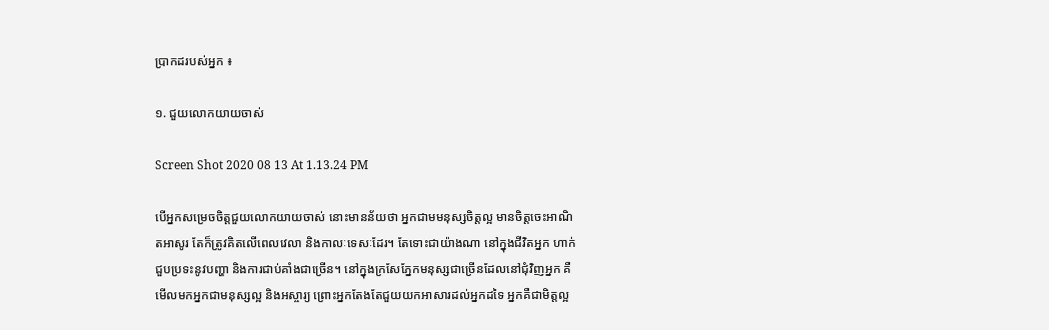ប្រាកដរបស់អ្នក ៖

១. ជួយលោកយាយចាស់

Screen Shot 2020 08 13 At 1.13.24 PM

បើអ្នកសម្រេចចិត្តជួយលោកយាយចាស់ នោះមានន័យថា អ្នកជាមមនុស្សចិត្តល្អ មានចិត្តចេះអាណិតអាសូរ តែក៏ត្រូវគិតលើពេលវេលា និងកាលៈទេសៈដែរ។ តែទោះជាយ៉ាងណា នៅក្នុងជីវិតអ្នក ហាក់ជួបប្រទះនូវបញ្ហា និងការជាប់គាំងជាច្រើន។ នៅក្នុងក្រសែភ្នែកមនុស្សជាច្រើនដែលនៅជុំវិញអ្នក គឺមើលមកអ្នកជាមនុស្សល្អ និងអស្ចារ្យ ព្រោះអ្នកតែងតែជួយយកអាសារដល់អ្នកដទៃ អ្នកគឺជាមិត្តល្អ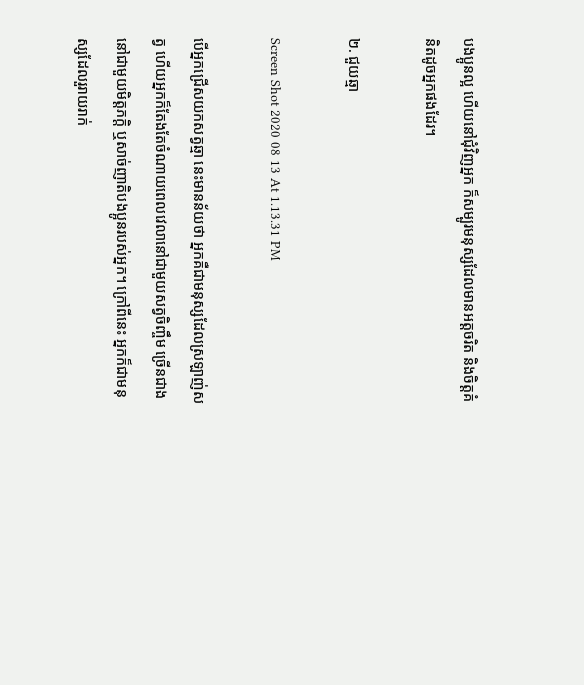បងប្អូនល្អ ហើយនៅជុំវិញអ្នក ក៏សម្បូរមនុស្សដែលមានអត្តចរិត និងចិត្តគំនិតដូចអ្នកផងដែរ។

២. ជួយឆ្មា

Screen Shot 2020 08 13 At 1.13.31 PM

បើអ្នកជ្រើសយកសត្វឆ្មា នេះមានន័យថា អ្នកគឺជាមនុស្សដែលស្រឡាញ់សត្វ ហើយអ្នកក៏តែងតែចំណាយពេលវេលានៅជាមួយសត្វចិញ្ចឹម ច្រើនជាងនៅជាមួយមិត្តភក្តិ ឬសាច់ញាតិបងប្អូនរបស់អ្នក។ ក្រៅពីនេះ អ្នកក៏ជាមនុស្សដែលរួរាយរាក់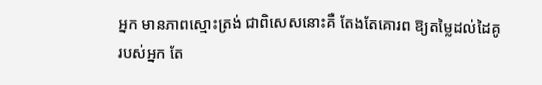អ្នក មានភាពស្មោះត្រង់ ជាពិសេសនោះគឺ តែងតែគោរព ឱ្យតម្លៃដល់ដៃគូរបស់អ្នក តែ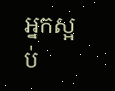អ្នកស្អប់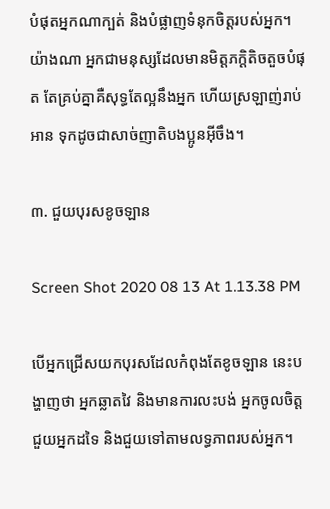បំផុតអ្នកណាក្បត់ និងបំផ្លាញទំនុកចិត្តរបស់អ្នក។ យ៉ាងណា អ្នកជាមនុស្សដែលមានមិត្តភក្តិតិចតួចបំផុត តែគ្រប់គ្នាគឺសុទ្ធតែល្អនឹងអ្នក ហើយស្រឡាញ់រាប់អាន ទុកដូចជាសាច់ញាតិបងប្អូនអ៊ីចឹង។

៣. ជួយបុរសខូចឡាន

Screen Shot 2020 08 13 At 1.13.38 PM

បើអ្នកជ្រើសយកបុរសដែលកំពុងតែខូចឡាន នេះបង្ហាញថា អ្នកឆ្លាតវៃ និងមានការលះបង់ អ្នកចូលចិត្តជួយអ្នកដទៃ និងជួយទៅតាមលទ្ធភាពរបស់អ្នក។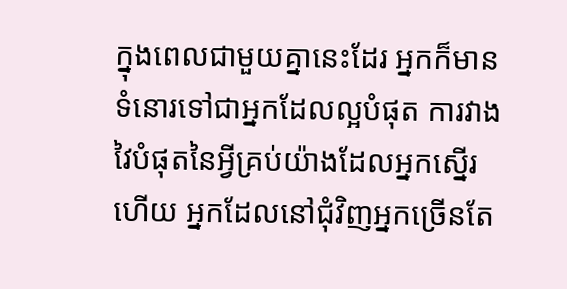ក្នុងពេលជាមួយគ្នានេះដែរ អ្នកក៏មានទំនោរទៅជាអ្នកដែលល្អបំផុត ការវាងវៃបំផុតនៃអ្វីគ្រប់យ៉ាងដែលអ្នកស្នើរហើយ អ្នកដែលនៅជុំវិញអ្នកច្រើនតែ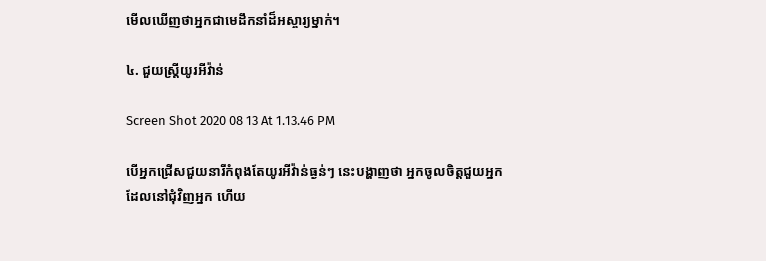មើលឃើញថាអ្នកជាមេដឹកនាំដ៏អស្ចារ្យម្នាក់។

៤. ជួយស្ត្រីយូរអីវ៉ាន់

Screen Shot 2020 08 13 At 1.13.46 PM

បើអ្នកជ្រើសជួយនារីកំពុងតែយូរអីវ៉ាន់ធ្ងន់ៗ នេះបង្ហាញថា អ្នកចូលចិត្តជួយអ្នកដែលនៅជុំវិញអ្នក ហើយ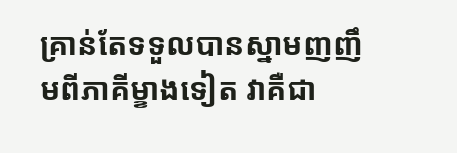គ្រាន់តែទទួលបានស្នាមញញឹមពីភាគីម្ខាងទៀត វាគឺជា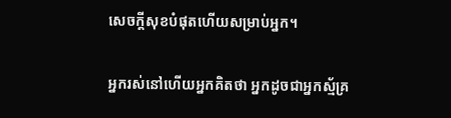សេចក្ដីសុខបំផុតហើយសម្រាប់អ្នក។

អ្នករស់នៅហើយអ្នកគិតថា អ្នកដូចជាអ្នកស្ម័គ្រ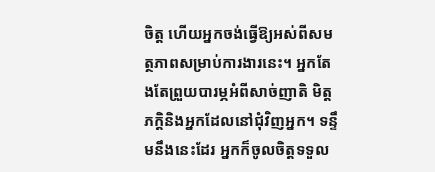ចិត្ត ហើយអ្នកចង់ធ្វើឱ្យអស់ពីសមត្ថភាពសម្រាប់ការងារនេះ។ អ្នកតែងតែព្រួយបារម្ភអំពីសាច់ញាតិ មិត្តភក្តិនិងអ្នកដែលនៅជុំវិញអ្នក។ ទន្ទឹមនឹងនេះដែរ អ្នកក៏ចូលចិត្តទទួល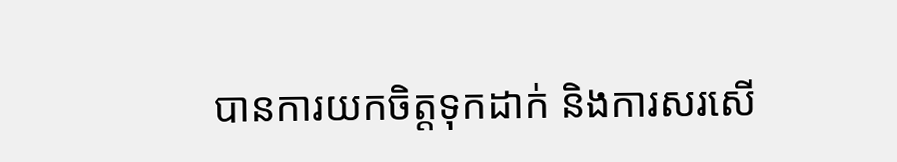បានការយកចិត្តទុកដាក់ និងការសរសើ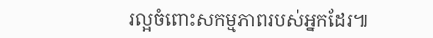រល្អចំពោះសកម្មភាពរបស់អ្នកដែរ៕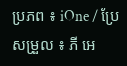ប្រភព ៖ iOne / ប្រែសម្រួល ៖ ភី អេ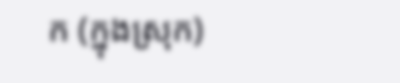ក (ក្នុងស្រុក)